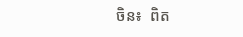ចិន៖  ពិត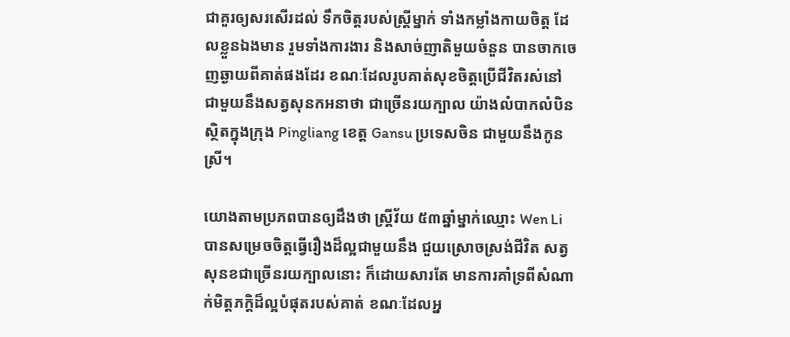ជាគួរឲ្យសរសើរដល់ ទឹកចិត្តរបស់ស្រ្តីម្នាក់ ទាំងកម្លាំងកាយចិត្ត ដែលខ្លួនឯងមាន រួមទាំងការងារ និងសាច់ញាតិមួយចំនួន បានចាកចេញឆ្ងាយពីគាត់ផងដែរ ខណៈដែលរូបគាត់សុខចិត្តប្រើជីវិតរស់នៅ ជាមួយនឹងសត្វសុនកអនាថា ជាច្រើនរយក្បាល យ៉ាងលំបាកលំបិន ស្ថិតក្នុងក្រុង Pingliang ខេត្ត Gansu ប្រទេសចិន ជាមួយនឹងកូនស្រី។

យោងតាមប្រភពបានឲ្យដឹងថា ស្រ្តីវ័យ ៥៣ឆ្នាំម្នាក់ឈ្មោះ Wen Li បានសម្រេចចិត្តធ្វើរឿងដ៏ល្អជាមួយនឹង ជួយស្រោចស្រង់ជីវិត សត្វសុនខជាច្រើនរយក្បាលនោះ ក៏ដោយសារតែ មានការគាំទ្រពីសំណាក់មិត្តភក្តិដ៏ល្អបំផុតរបស់គាត់ ខណៈដែលអ្ន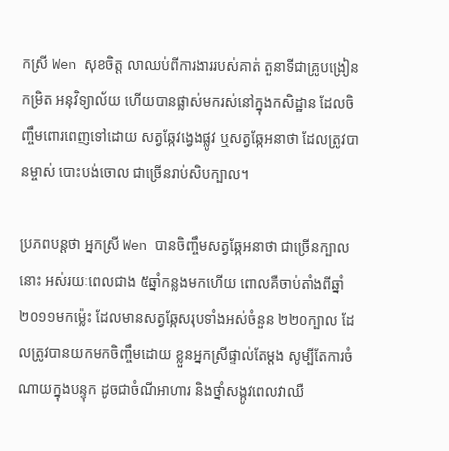កស្រី Wen សុខចិត្ត លាឈប់ពីការងាររបស់គាត់ តួនាទីជាគ្រូបង្រៀនកម្រិត អនុវិទ្យាល័យ ហើយបានផ្លាស់មករស់នៅក្នុងកសិដ្ឋាន ដែលចិញ្ចឹមពោរពេញទៅដោយ សត្វឆ្កែវង្វេងផ្លូវ ឬសត្វឆ្កែអនាថា ដែលត្រូវបានម្ចាស់ បោះបង់ចោល ជាច្រើនរាប់សិបក្បាល។

ប្រភពបន្តថា អ្នកស្រី Wen បានចិញ្ចឹមសត្វឆ្កែអនាថា ជាច្រើនក្បាលនោះ អស់រយៈពេលជាង ៥ឆ្នាំកន្លងមកហើយ ពោលគឺចាប់តាំងពីឆ្នាំ ២០១១មកម៉្លេះ ដែលមានសត្វឆ្កែសរុបទាំងអស់ចំនួន ២២០ក្បាល ដែលត្រូវបានយកមកចិញ្ចឹមដោយ ខ្លួនអ្នកស្រីផ្ទាល់តែម្តង សូម្បីតែការចំណាយក្នុងបន្ទុក ដូចជាចំណីអាហារ និងថ្នាំសង្កូវពេលវាឈឺ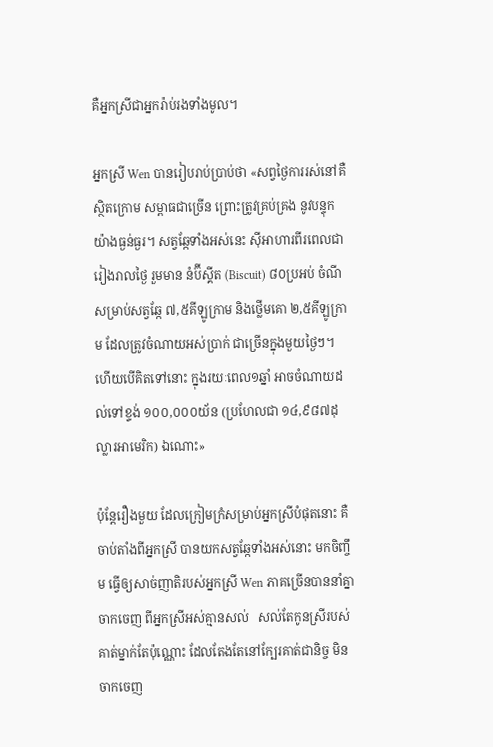គឺអ្នកស្រីជាអ្នករ៉ាប់រងទាំងមូល។

អ្នកស្រី Wen បានរៀបរាប់ប្រាប់ថា «សព្វថ្ងៃការរស់នៅគឺស្ថិតក្រោម សម្ពាធជាច្រើន ព្រោះត្រូវគ្រប់គ្រង នូវបន្ទុកយ៉ាងធ្ងន់ធ្ងរ។ សត្វឆ្កែទាំងអស់នេះ ស៊ីអាហារពីរពេលជារៀងរាលថ្ងៃ រួមមាន នំប៊ីស្គីត (Biscuit) ៨០ប្រអប់ ចំណីសម្រាប់សត្វឆ្កែ ៧,៥គីឡូក្រាម និងថ្លើមគោ ២,៥គីឡូក្រាម ដែលត្រូវចំណាយអស់ប្រាក់ ជាច្រើនក្នុងមួយថ្ងៃៗ។ ហើយបើគិតទៅនោះ ក្នុងរយៈពេល១ឆ្នាំ អាចចំណាយដល់ទៅខ្ទង់ ១០០,០០០យ័ន (ប្រហែលជា ១៤,៩៨៧ដុល្លារអាមេរិក) ឯណោះ»

ប៉ុន្តែរឿងមួយ ដែលក្រៀមក្រំសម្រាប់អ្នកស្រីបំផុតនោះ គឺចាប់តាំងពីអ្នកស្រី បានយកសត្វឆ្កែទាំងអស់នោះ មកចិញ្ចឹម ធ្វើឲ្យសាច់ញាតិរបស់អ្នកស្រី Wen ភាគច្រើនបាននាំគ្នាចាកចេញ ពីអ្នកស្រីអស់គ្មានសល់   សល់តែកូនស្រីរបស់គាត់ម្នាក់តែប៉ុណ្ណោះ ដែលតែងតែនៅក្បែរគាត់ជានិច្ច មិនចាកចេញ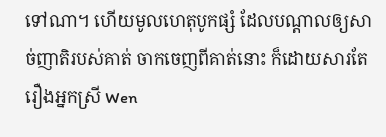ទៅណា។ ហើយមូលហេតុបូកផ្សំ ដែលបណ្តាលឲ្យសាច់ញាតិរបស់គាត់ ចាកចេញពីគាត់នោះ ក៏ដោយសារតែ រឿងអ្នកស្រី Wen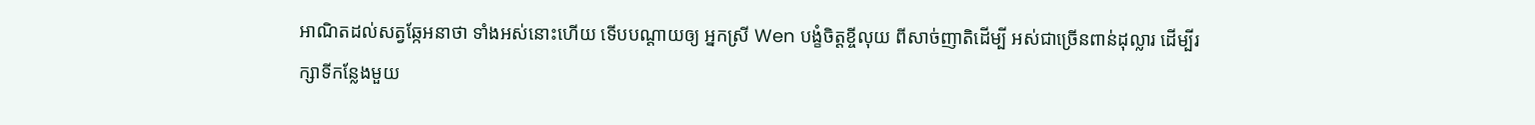អាណិតដល់សត្វឆ្កែអនាថា ទាំងអស់នោះហើយ ទើបបណ្តាយឲ្យ អ្នកស្រី Wen បង្ខំចិត្តខ្ចីលុយ ពីសាច់ញាតិដើម្បី អស់ជាច្រើនពាន់ដុល្លារ ដើម្បីរក្សាទីកន្លែងមួយ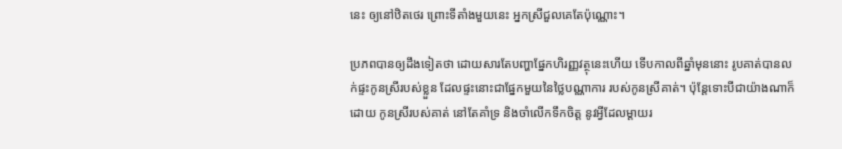នេះ ឲ្យនៅឋិតថេរ ព្រោះទីតាំងមួយនេះ អ្នកស្រីជួលគេតែប៉ុណ្ណោះ។

ប្រភពបានឲ្យដឹងទៀតថា ដោយសារតែបញ្ហាផ្នែកហិរញ្ញវត្ថុនេះហើយ ទើបកាលពីឆ្នាំមុននោះ រូបគាត់បានលក់ផ្ទះកូនស្រីរបស់ខ្លួន ដែលផ្ទះនោះជាផ្នែកមួយនៃថ្លៃបណ្ណាការ របស់កូនស្រីគាត់។ ប៉ុន្តែទោះបីជាយ៉ាងណាក៏ដោយ កូនស្រីរបស់គាត់ នៅតែគាំទ្រ និងចាំលើកទឹកចិត្ត នូវអ្វីដែលម្តាយរ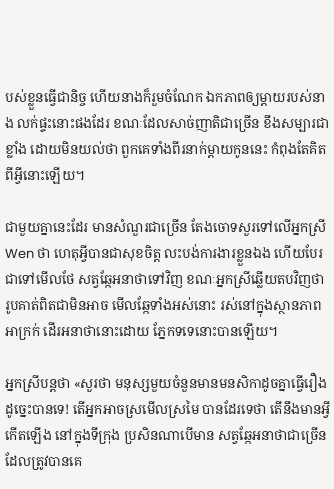បស់ខ្លួនធ្វើជានិច្ច ហើយនាងក៏រួមចំណែក ឯកភាពឲ្យម្តាយរបស់នាង លក់ផ្ទះនោះផងដែរ ខណៈដែលសាច់ញាតិជាច្រើន ខឹងសម្បារជាខ្លាំង ដោយមិនយល់ថា ពួកគេទាំងពីរនាក់ម្តាយកូននេះ កំពុងតែគិតពីអ្វីនោះឡើយ។

ជាមួយគ្នានេះដែរ មានសំណួរជាច្រើន តែងចោទសួរទៅលើអ្នកស្រី Wen ថា ហេតុអ្វីបានជាសុខចិត្ត លះបង់ការងារខ្លួនឯង ហើយបែរជាទៅមើលថែ សត្វឆ្កែអនាថាទៅវិញ ខណៈអ្នកស្រីឆ្លើយតបវិញថា រូបគាត់ពិតជាមិនអាច មើលឆ្កែទាំងអស់នោះ រស់នៅក្នុងស្ថានភាពអាក្រក់ ដើរអនាថានោះដោយ ភ្នែកទទេនោះបានឡើយ។

អ្នកស្រីបន្តថា «សួរថា មនុស្សមួយចំនួនមានមនសិកាដូចគ្នាធ្វើរឿងដូច្នេះបានទេ! តើអ្នកអាចស្រមើលស្រមៃ បានដែរទេថា តើនឹងមានអ្វីកើតឡើង នៅក្នុងទីក្រុង ប្រសិនណាបើមាន សត្វឆ្កែអនាថាជាច្រើន ដែលត្រូវបានគេ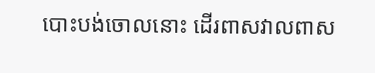បោះបង់ចោលនោះ ដើរពាសវាលពាស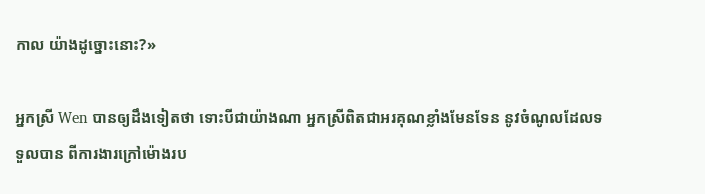កាល យ៉ាងដូច្នោះនោះ?»

អ្នកស្រី Wen បានឲ្យដឹងទៀតថា ទោះបីជាយ៉ាងណា អ្នកស្រីពិតជាអរគុណខ្លាំងមែនទែន នូវចំណូលដែលទទួលបាន ពីការងារក្រៅម៉ោងរប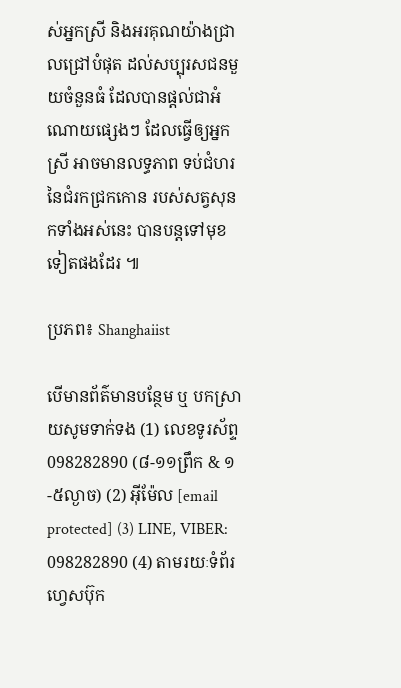ស់អ្នកស្រី និងអរគុណយ៉ាងជ្រាលជ្រៅបំផុត ដល់សប្បុរសជនមួយចំនួនធំ ដែលបានផ្តល់ជាអំណោយផ្សេងៗ ដែលធ្វើឲ្យអ្នកស្រី អាចមានលទ្ធភាព ទប់ជំហរនៃជំរកជ្រកកោន របស់សត្វសុនកទាំងអស់នេះ បានបន្តទៅមុខទៀតផងដែរ ៕

ប្រភព៖ Shanghaiist

បើមានព័ត៌មានបន្ថែម ឬ បកស្រាយសូមទាក់ទង (1) លេខទូរស័ព្ទ 098282890 (៨-១១ព្រឹក & ១-៥ល្ងាច) (2) អ៊ីម៉ែល [email protected] (3) LINE, VIBER: 098282890 (4) តាមរយៈទំព័រហ្វេសប៊ុក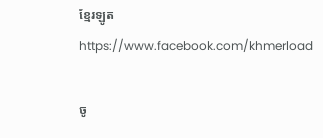ខ្មែរឡូត https://www.facebook.com/khmerload

ចូ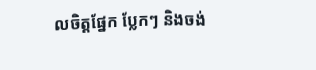លចិត្តផ្នែក ប្លែកៗ និងចង់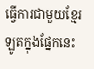ធ្វើការជាមួយខ្មែរឡូតក្នុងផ្នែកនេះ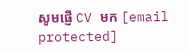សូមផ្ញើ CV មក [email protected]